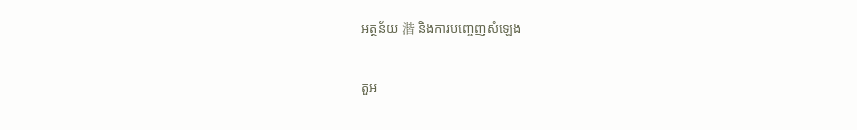អត្ថន័យ 湝 និងការបញ្ចេញសំឡេង

តួអ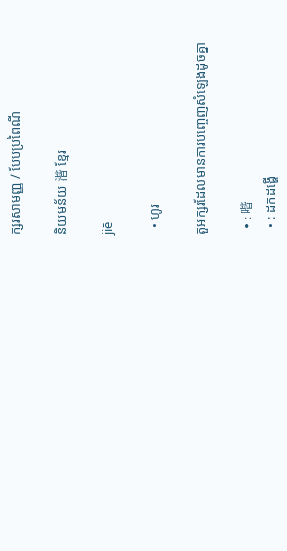ក្សរសាមញ្ញ / បែបប្រពៃណី

និយមន័យ 湝 ខ្មែរ

jiē

  • ហូរ

តួអក្សរដែលមានការបញ្ចេញសំឡេងដូចគ្នា

  • : 喈
  • : ដកដង្ហើ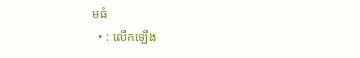មធំ
  • : លើកឡើង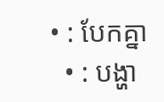• : បែកគ្នា
  • : បង្ហា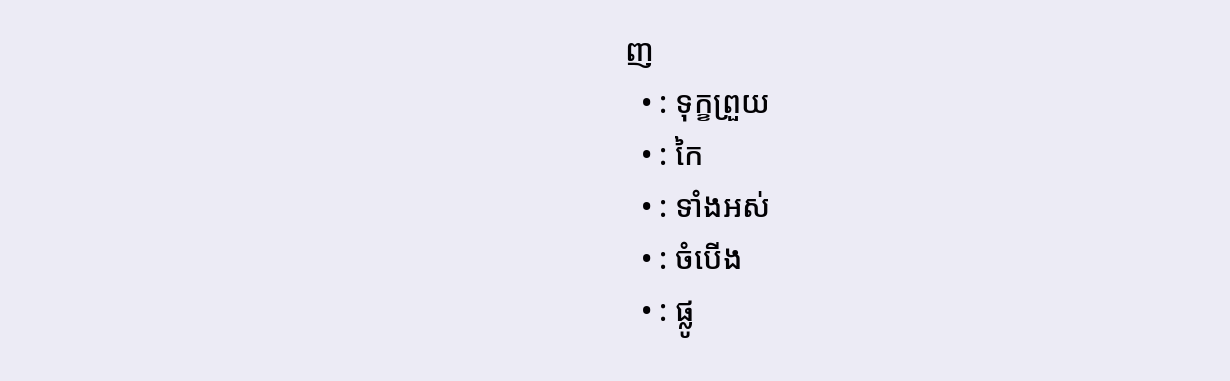ញ
  • : ទុក្ខព្រួយ
  • : កៃ
  • : ទាំងអស់
  • : ចំបើង
  • : ផ្លូ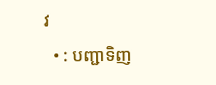វ
  • : បញ្ជាទិញ